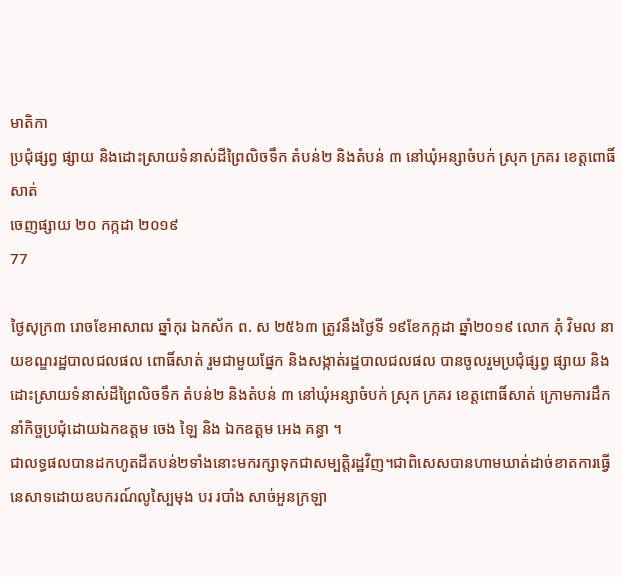មាតិកា
ប្រជុំផ្សព្វ ផ្សាយ និងដោះស្រាយទំនាស់ដីព្រៃលិចទឹក តំបន់២ និងតំបន់ ៣ នៅឃុំអន្សាចំបក់ ស្រុក ក្រគរ ខេត្តពោធិ៍សាត់
ចេញផ្សាយ ២០ កក្កដា ២០១៩
77

ថ្ងៃសុក្រ៣ រោចខែអាសាឍ ឆ្នាំកុរ ឯកស័ក ព. ស ២៥៦៣ ត្រូវនឹងថ្ងៃទី ១៩ខែកក្កដា ឆ្នាំ២០១៩ លោក ភុំ វិមល នាយខណ្ឌរដ្ឋបាលជលផល ពោធិ៍សាត់ រួមជាមួយផ្នែក និងសង្កាត់រដ្ឋបាលជលផល បានចូលរួមប្រជុំផ្សព្វ ផ្សាយ និងដោះស្រាយទំនាស់ដីព្រៃលិចទឹក តំបន់២ និងតំបន់ ៣ នៅឃុំអន្សាចំបក់ ស្រុក ក្រគរ ខេត្តពោធិ៍សាត់ ក្រោមការដឹកនាំកិច្ចប្រជុំដោយឯកឧត្តម ចេង ឡៃ និង ឯកឧត្តម អេង គន្ធា ។
ជាលទ្ធផលបានដកហូតដីតបន់២ទាំងនោះមករក្សាទុកជាសម្បត្តិរដ្ឋវិញ។ជាពិសេសបានហាមឃាត់ដាច់ខាតការធ្វើនេសាទដោយឧបករណ៍លូស្បៃមុង បរ របាំង សាច់អួនក្រឡា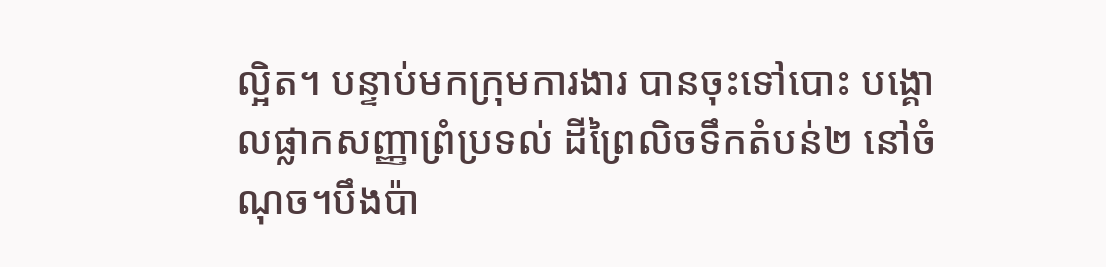ល្អិត។ បន្ទាប់មកក្រុមការងារ បានចុះទៅបោះ បង្គោលផ្លាកសញ្ញាព្រំប្រទល់ ដីព្រៃលិចទឹកតំបន់២ នៅចំណុច។បឹងប៉ា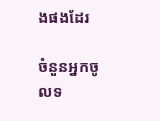ងផងដែរ

ចំនួនអ្នកចូលទ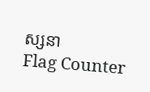ស្សនា
Flag Counter